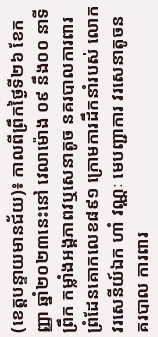(ខេត្តបន្ទាយមានជ័យ)៖ កាលពីព្រឹកថ្ងៃទី២៦ ខែកញ្ញា ឆ្នាំ២០២៣នេះនៅ វេលាម៉ោង ០៩ នឹង០០ នាទីព្រឹក កម្លាំងអង្គភាពវឬសេនាតូច នគរបាលការពារ ព្រំដែនគោកលេខ៨៩១ ក្រោមការដឹកនាំរបស់ លោក វរសេនីយ៍ឯក ហាំ វណ្ណៈ មេបញ្ជាការ វរសេនាតូចនគរបាល ការពារ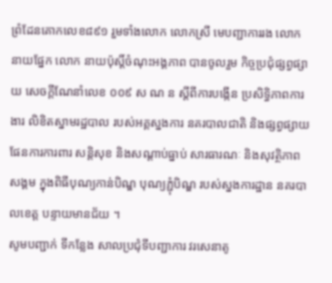ព្រំដែនគោកលេខ៨៩១ រួមទាំងលោក លោកស្រី មេបញ្ជាការរង លោក នាយផ្នែក លោក នាយប៉ុស្តិ៍ចំណុះអង្គភាព បានចូលរួម កិច្ចប្រជុំផ្សព្វផ្សាយ សេចក្តីណែនាំលេខ ០០៩ ស ណ ន ស្តីពីការបង្កើន ប្រសិទ្ធិភាពការងារ លិខិតស្នាមរដ្ឋបាល របស់អគ្គស្នងការ នគរបាលជាតិ និងផ្សព្វផ្សាយ ផែនការការពារ សន្តិសុខ និងសណ្តាប់ធ្នាប់ សារធារណៈ និងសុវត្ថិភាពសង្គម ក្នុងពិធីបុណ្យកាន់បិណ្ឌ បុណ្យភ្ជុំបិណ្ឌ របស់ស្នងការដ្ឋាន នគរបាលខេត្ត បន្ទាយមានជ័យ ។
សូមបញ្ជាក់ ទីកន្លែង សាលប្រជុំទីបញ្ជាការ វរសេនាតូ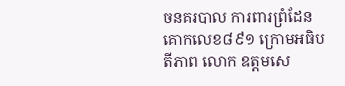ចនគរបាល ការពារព្រំដែនគោកលេខ៨៩១ ក្រោមអធិបតីភាព លោក ឧត្តមសេ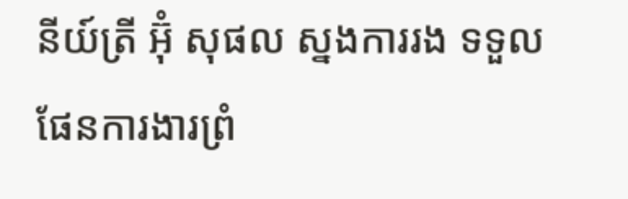នីយ៍ត្រី អ៊ុំ សុផល ស្នងការរង ទទួលផែនការងារព្រំ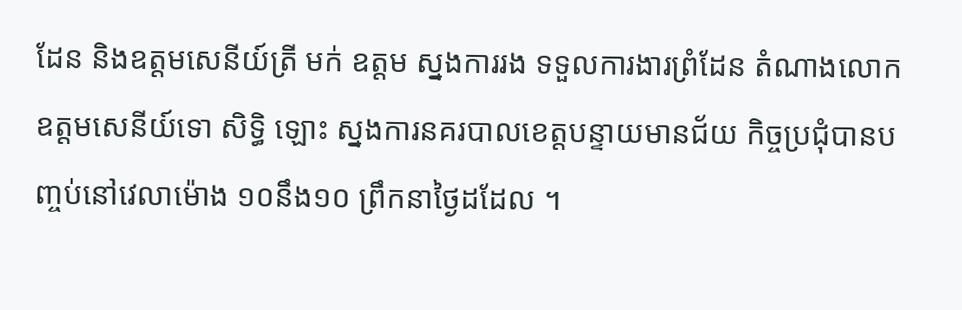ដែន និងឧត្តមសេនីយ៍ត្រី មក់ ឧត្តម ស្នងការរង ទទួលការងារព្រំដែន តំណាងលោក ឧត្តមសេនីយ៍ទោ សិទ្ធិ ឡោះ ស្នងការនគរបាលខេត្តបន្ទាយមានជ័យ កិច្ចប្រជុំបានបញ្ចប់នៅវេលាម៉ោង ១០នឹង១០ ព្រឹកនាថ្ងៃដដែល ។